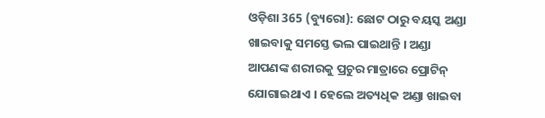ଓଡ଼ିଶା 365 (ବ୍ୟୁରୋ): ଛୋଟ ଠାରୁ ବୟସ୍କ ଅଣ୍ଡା ଖାଇବାକୁ ସମସ୍ତେ ଭଲ ପାଇଥାନ୍ତି । ଅଣ୍ଡା ଆପଣଙ୍କ ଶରୀରକୁ ପ୍ରଚୁର ମାତ୍ରାରେ ପ୍ରୋଟିନ୍ ଯୋଗାଇଥାଏ । ହେଲେ ଅତ୍ୟଧିକ ଅଣ୍ଡା ଖାଇବା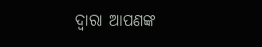ଦ୍ୱାରା ଆପଣଙ୍କ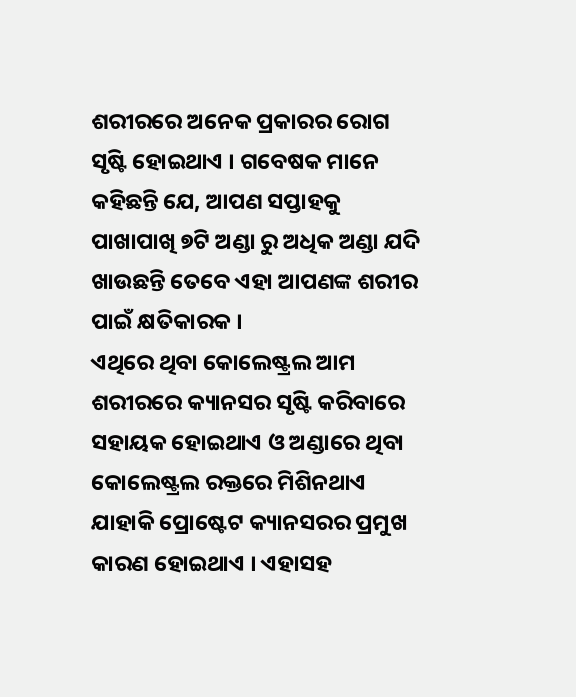ଶରୀରରେ ଅନେକ ପ୍ରକାରର ରୋଗ ସୃଷ୍ଟି ହୋଇଥାଏ । ଗବେଷକ ମାନେ କହିଛନ୍ତି ଯେ, ଆପଣ ସପ୍ତାହକୁ ପାଖାପାଖି ୭ଟି ଅଣ୍ଡା ରୁ ଅଧିକ ଅଣ୍ଡା ଯଦି ଖାଉଛନ୍ତି ତେବେ ଏହା ଆପଣଙ୍କ ଶରୀର ପାଇଁ କ୍ଷତିକାରକ ।
ଏଥିରେ ଥିବା କୋଲେଷ୍ଟ୍ରଲ ଆମ ଶରୀରରେ କ୍ୟାନସର ସୃଷ୍ଟି କରିବାରେ ସହାୟକ ହୋଇଥାଏ ଓ ଅଣ୍ଡାରେ ଥିବା କୋଲେଷ୍ଟ୍ରଲ ରକ୍ତରେ ମିଶିନଥାଏ ଯାହାକି ପ୍ରୋଷ୍ଟେଟ କ୍ୟାନସରର ପ୍ରମୁଖ କାରଣ ହୋଇଥାଏ । ଏହାସହ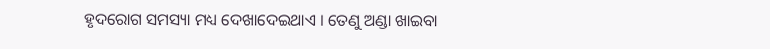ହୃଦରୋଗ ସମସ୍ୟା ମଧ୍ୟ ଦେଖାଦେଇଥାଏ । ତେଣୁ ଅଣ୍ଡା ଖାଇବା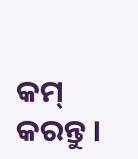କମ୍ କରନ୍ତୁ ।